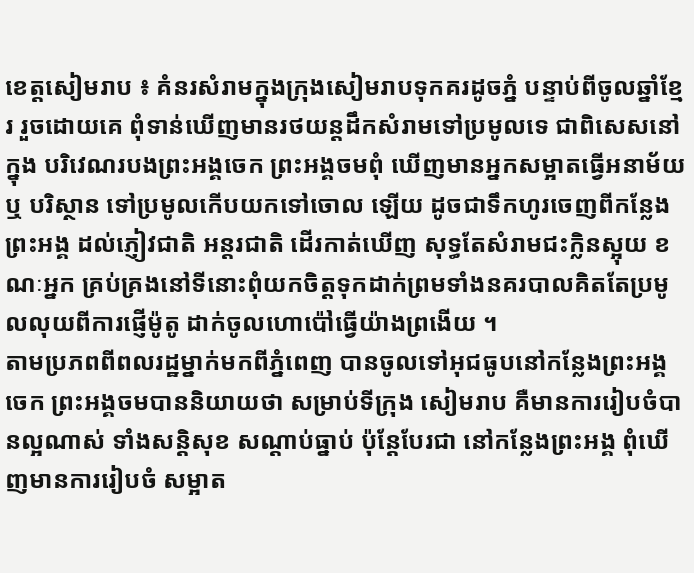ខេត្តសៀមរាប ៖ គំនរសំរាមក្នុងក្រុងសៀមរាបទុកគរដូចភ្នំ បន្ទាប់ពីចូលឆ្នាំខ្មែរ រួចដោយគេ ពុំទាន់ឃើញមានរថយន្តដឹកសំរាមទៅប្រមូលទេ ជាពិសេសនៅក្នុង បរិវេណរបងព្រះអង្គចេក ព្រះអង្គចមពុំ ឃើញមានអ្នកសម្អាតធ្វើអនាម័យ ឬ បរិស្ថាន ទៅប្រមូលកើបយកទៅចោល ឡើយ ដូចជាទឹកហូរចេញពីកន្លែងព្រះអង្គ ដល់ភ្ញៀវជាតិ អន្តរជាតិ ដើរកាត់ឃើញ សុទ្ធតែសំរាមជះក្លិនស្អុយ ខណៈអ្នក គ្រប់គ្រងនៅទីនោះពុំយកចិត្តទុកដាក់ព្រមទាំងនគរបាលគិតតែប្រមូលលុយពីការផ្ញើម៉ូតូ ដាក់ចូលហោប៉ៅធ្វើយ៉ាងព្រងើយ ។
តាមប្រភពពីពលរដ្ឋម្នាក់មកពីភ្នំពេញ បានចូលទៅអុជធូបនៅកន្លែងព្រះអង្គចេក ព្រះអង្គចមបាននិយាយថា សម្រាប់ទីក្រុង សៀមរាប គឺមានការរៀបចំបានល្អណាស់ ទាំងសន្តិសុខ សណ្តាប់ធ្នាប់ ប៉ុន្តែបែរជា នៅកន្លែងព្រះអង្គ ពុំឃើញមានការរៀបចំ សម្អាត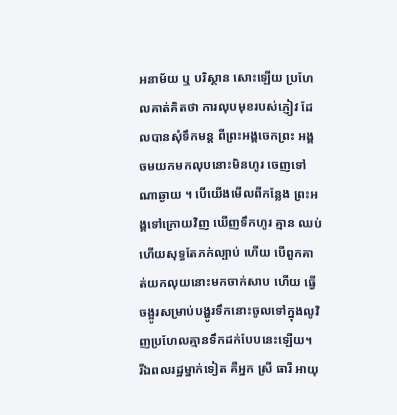អនាម័យ ឬ បរិស្ថាន សោះឡើយ ប្រហែលគាត់គិតថា ការលុបមុខរបស់ភ្ញៀវ ដែលបានសុំទឹកមន្ត ពីព្រះអង្គចេកព្រះ អង្គចមយកមកលុបនោះមិនហូរ ចេញទៅ ណាឆ្ងាយ ។ បើយើងមើលពីកន្លែង ព្រះអង្គទៅក្រោយវិញ ឃើញទឹកហូរ គ្មាន ឈប់ ហើយសុទ្ធតែភក់ល្បាប់ ហើយ បើពួកគាត់យកលុយនោះមកចាក់សាប ហើយ ធ្វើចង្អូរសម្រាប់បង្ហូរទឹកនោះចូលទៅក្នុងលូវិញប្រហែលគ្មានទឹកដក់បែបនេះឡើយ។
រីឯពលរដ្ឋម្នាក់ទៀត គឺអ្នក ស្រី ធារី អាយុ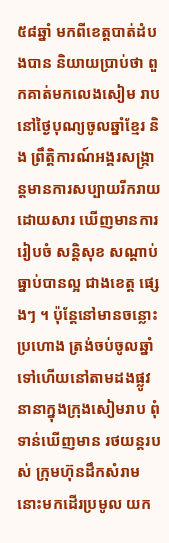៥៨ឆ្នាំ មកពីខេត្តបាត់ដំបងបាន និយាយប្រាប់ថា ពួកគាត់មកលេងសៀម រាប នៅថ្ងៃបុណ្យចូលឆ្នាំខ្មែរ និង ព្រឹត្តិការណ៍អង្គរសង្ក្រាន្តមានការសប្បាយរីករាយ ដោយសារ ឃើញមានការរៀបចំ សន្តិសុខ សណ្តាប់ធ្នាប់បានល្អ ជាងខេត្ត ផ្សេងៗ ។ ប៉ុន្តែនៅមានចន្លោះប្រហោង ត្រង់ចប់ចូលឆ្នាំទៅហើយនៅតាមដងផ្លូវនានាក្នុងក្រុងសៀមរាប ពុំទាន់ឃើញមាន រថយន្តរបស់ ក្រុមហ៊ុនដឹកសំរាមនោះមកដើរប្រមូល យក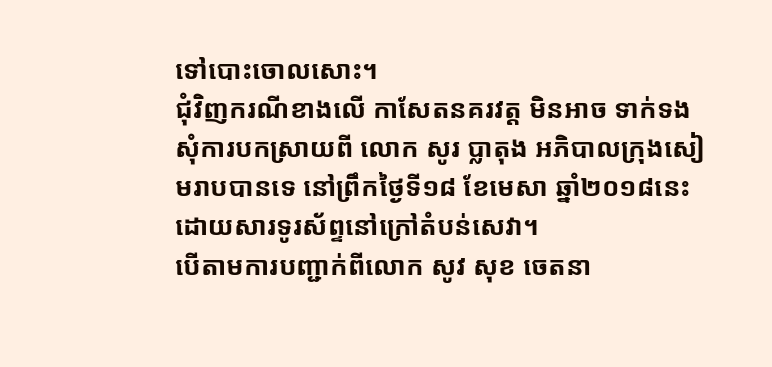ទៅបោះចោលសោះ។
ជុំវិញករណីខាងលើ កាសែតនគរវត្ត មិនអាច ទាក់ទងសុំការបកស្រាយពី លោក សូរ ប្លាតុង អភិបាលក្រុងសៀមរាបបានទេ នៅព្រឹកថ្ងៃទី១៨ ខែមេសា ឆ្នាំ២០១៨នេះ ដោយសារទូរស័ព្ទនៅក្រៅតំបន់សេវា។
បើតាមការបញ្ជាក់ពីលោក សូវ សុខ ចេតនា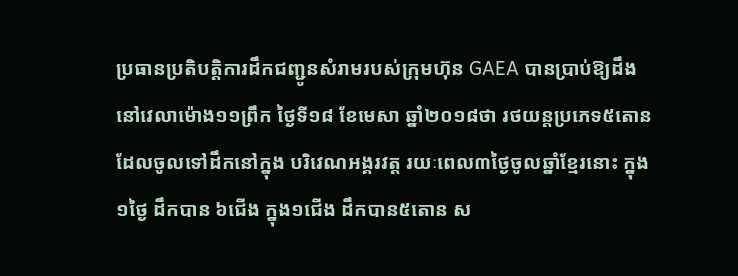ប្រធានប្រតិបត្តិការដឹកជញ្ជូនសំរាមរបស់ក្រុមហ៊ុន GAEA បានប្រាប់ឱ្យដឹងនៅវេលាម៉ោង១១ព្រឹក ថ្ងៃទី១៨ ខែមេសា ឆ្នាំ២០១៨ថា រថយន្តប្រភេទ៥តោន ដែលចូលទៅដឹកនៅក្នុង បរិវេណអង្គរវត្ត រយៈពេល៣ថ្ងៃចូលឆ្នាំខ្មែរនោះ ក្នុង១ថ្ងៃ ដឹកបាន ៦ជើង ក្នុង១ជើង ដឹកបាន៥តោន ស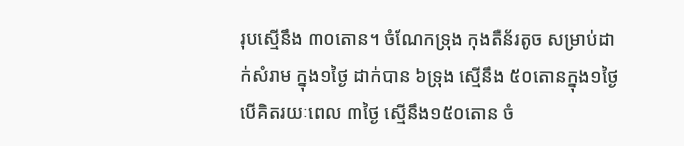រុបស្មើនឹង ៣០តោន។ ចំណែកទ្រុង កុងតឺន័រតូច សម្រាប់ដាក់សំរាម ក្នុង១ថ្ងៃ ដាក់បាន ៦ទ្រុង ស្មើនឹង ៥០តោនក្នុង១ថ្ងៃ បើគិតរយៈពេល ៣ថ្ងៃ ស្មើនឹង១៥០តោន ចំ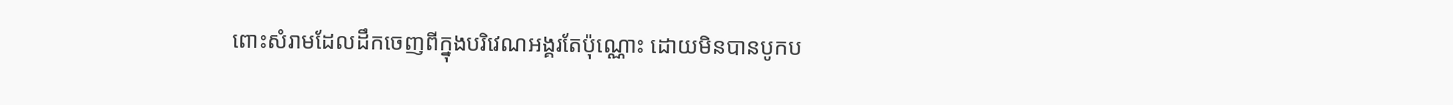ពោះសំរាមដែលដឹកចេញពីក្នុងបរិវេណអង្គរតែប៉ុណ្ណោះ ដោយមិនបានបូកប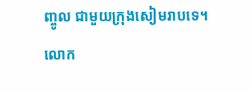ញ្ចូល ជាមួយក្រុងសៀមរាបទេ។ លោក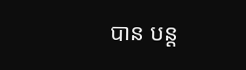បាន បន្ត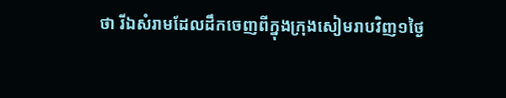ថា រីឯសំរាមដែលដឹកចេញពីក្នុងក្រុងសៀមរាបវិញ១ថ្ងៃ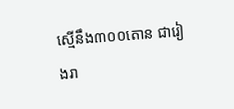ស្មើនឹង៣០០តោន ជារៀងរា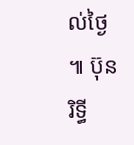ល់ថ្ងៃ ៕ ប៊ុន រិទ្ធី